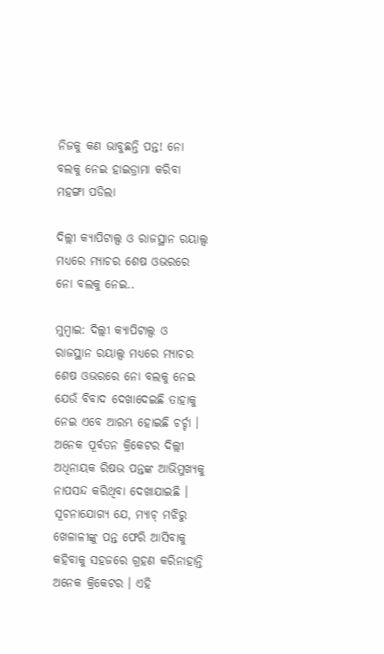ନିଜକୁ କଣ ଭାବୁଛନ୍ତି ପନ୍ତ! ନୋ ବଲକୁ ନେଇ ହାଇଡ୍ରାମା କରିବା ମହଙ୍ଗା ପଡିଲା

ଦିଲ୍ଲୀ କ୍ୟାପିଟାଲ୍ସ ଓ ରାଜସ୍ଥାନ ରୟାଲ୍ସ ମଧ୍ୟରେ ମ୍ୟାଚର ଶେଷ ଓଭରରେ ନୋ ବଲକୁ ନେଇ..

ମୁମ୍ବାଇ: ଦିଲ୍ଲୀ କ୍ୟାପିଟାଲ୍ସ ଓ ରାଜସ୍ଥାନ ରୟାଲ୍ସ ମଧ୍ୟରେ ମ୍ୟାଚର ଶେଷ ଓଭରରେ ନୋ ବଲକୁ ନେଇ ଯେଉଁ ବିବାଦ ଦେଖାଦେଇଛି ତାହାକୁ ନେଇ ଏବେ ଆରମ୍ଭ ହୋଇଛି ଚର୍ଚ୍ଚା । ଅନେକ ପୂର୍ବତନ କ୍ରିକେଟର ଦିଲ୍ଲୀ ଅଧିନାୟକ ରିଷଭ ପନ୍ତଙ୍କ ଆଭିମୁଖ୍ୟକୁ ନାପସନ୍ଦ କରିଥିବା ଦେଖାଯାଇଛି । ସୂଚନାଯୋଗ୍ୟ ଯେ, ମ୍ୟାଚ୍‌ ମଝିରୁ ଖେଳାଳୀଙ୍କୁ ପନ୍ତ ଫେରି ଆସିବାକୁ କହିବାକୁ ସହଜରେ ଗ୍ରହଣ କରିନାହାନ୍ତି ଅନେକ କ୍ରିକେଟର । ଏହି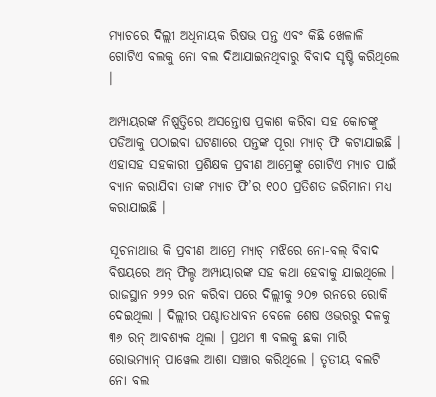ମ୍ୟାଚରେ ଦିଲ୍ଲୀ ଅଧିନାୟକ ରିଷଭ ପନ୍ତ ଏବଂ କିଛି ଖେଳାଳି ଗୋଟିଏ ବଲକୁ ନୋ ବଲ ଦିଆଯାଇନଥିବାରୁ ବିବାଦ ସୃଷ୍ଟି କରିଥିଲେ ।

ଅମ୍ପାୟରଙ୍କ ନିଷ୍ପତ୍ତିରେ ଅସନ୍ତୋଷ ପ୍ରକାଶ କରିବା ସହ କୋଚଙ୍କୁ ପଡିଆକୁ ପଠାଇବା ଘଟଣାରେ ପନ୍ତଙ୍କ ପୂରା ମ୍ୟାଚ୍‌ ଫି କଟାଯାଇଛି । ଏହାସହ ସହକାରୀ ପ୍ରଶିକ୍ଷକ ପ୍ରବୀଣ ଆମ୍ରେଙ୍କୁ ଗୋଟିଏ ମ୍ୟାଚ ପାଇଁ ବ୍ୟାନ କରାଯିବା ତାଙ୍କ ମ୍ୟାଚ ଫି’ର ୧୦୦ ପ୍ରତିଶତ ଜରିମାନା ମଧ୍ୟ କରାଯାଇଛି ।

ସୂଚନାଥାଉ କି ପ୍ରବୀଣ ଆମ୍ରେ ମ୍ୟାଚ୍‌ ମଝିରେ ନୋ-ବଲ୍‌ ବିବାଦ ବିଷୟରେ ଅନ୍‌ ଫିଲ୍ଡ ଅମ୍ପାୟାରଙ୍କ ସହ କଥା ହେବାକୁ ଯାଇଥିଲେ । ରାଜସ୍ଥାନ ୨୨୨ ରନ କରିବା ପରେ ଦିଲ୍ଲୀକୁ ୨୦୭ ରନରେ ରୋକି ଦେଇଥିଲା । ଦିଲ୍ଲୀର ପଶ୍ଚାତଧାବନ ବେଳେ ଶେଷ ଓଭରରୁ ଦଳକୁ ୩୬ ରନ୍‌ ଆବଶ୍ୟକ ଥିଲା । ପ୍ରଥମ ୩ ବଲକୁ ଛକା ମାରି ରୋଭମ୍ୟାନ୍‌ ପାୱେଲ ଆଶା ସଞ୍ଚାର କରିଥିଲେ । ତୃତୀୟ ବଲଟି ନୋ ବଲ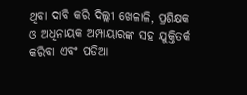ଥିବା ଦାବି କରି ଦିଲ୍ଲୀ ଖେଳାଳି, ପ୍ରଶିକ୍ଷକ ଓ ଅଧିନାୟକ ଅମ୍ପାୟାରଙ୍କ ସହ ଯୁକ୍ତିତର୍କ କରିବା ଏବଂ ପଡିଆ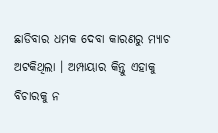ଛାଡିବାର ଧମକ ଦେବା କାରଣରୁ ମ୍ୟାଚ ଅଟକିଥିଲା । ଅମ୍ପାୟାର କିନ୍ତୁ ଏହାକୁ ବିଚାରକୁ ନ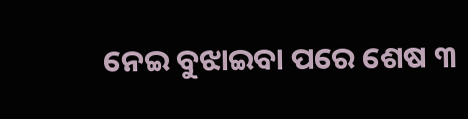ନେଇ ବୁଝାଇବା ପରେ ଶେଷ ୩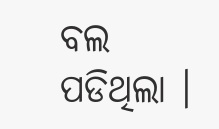ବଲ ପଡିଥିଲା ।